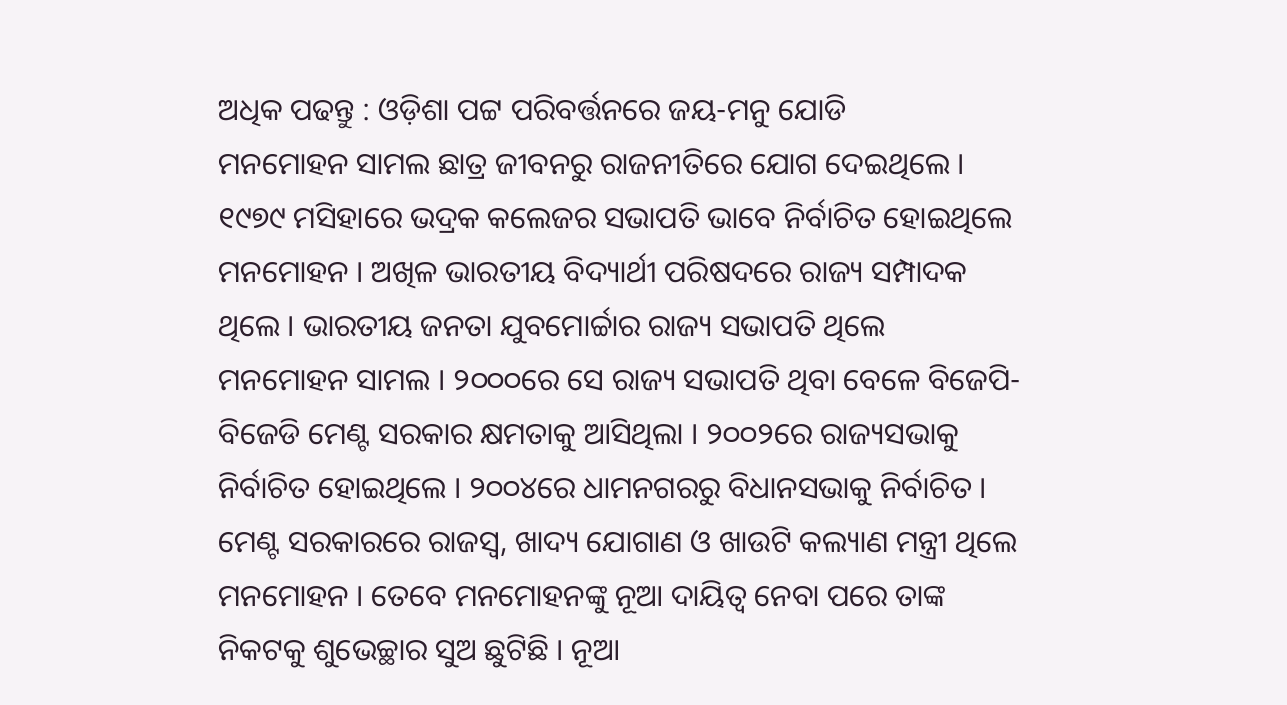ଅଧିକ ପଢନ୍ତୁ : ଓଡ଼ିଶା ପଟ୍ଟ ପରିବର୍ତ୍ତନରେ ଜୟ-ମନୁ ଯୋଡି
ମନମୋହନ ସାମଲ ଛାତ୍ର ଜୀବନରୁ ରାଜନୀତିରେ ଯୋଗ ଦେଇଥିଲେ । ୧୯୭୯ ମସିହାରେ ଭଦ୍ରକ କଲେଜର ସଭାପତି ଭାବେ ନିର୍ବାଚିତ ହୋଇଥିଲେ ମନମୋହନ । ଅଖିଳ ଭାରତୀୟ ବିଦ୍ୟାର୍ଥୀ ପରିଷଦରେ ରାଜ୍ୟ ସମ୍ପାଦକ ଥିଲେ । ଭାରତୀୟ ଜନତା ଯୁବମୋର୍ଚ୍ଚାର ରାଜ୍ୟ ସଭାପତି ଥିଲେ ମନମୋହନ ସାମଲ । ୨୦୦୦ରେ ସେ ରାଜ୍ୟ ସଭାପତି ଥିବା ବେଳେ ବିଜେପି-ବିଜେଡି ମେଣ୍ଟ ସରକାର କ୍ଷମତାକୁ ଆସିଥିଲା । ୨୦୦୨ରେ ରାଜ୍ୟସଭାକୁ ନିର୍ବାଚିତ ହୋଇଥିଲେ । ୨୦୦୪ରେ ଧାମନଗରରୁ ବିଧାନସଭାକୁ ନିର୍ବାଚିତ । ମେଣ୍ଟ ସରକାରରେ ରାଜସ୍ବ, ଖାଦ୍ୟ ଯୋଗାଣ ଓ ଖାଉଟି କଲ୍ୟାଣ ମନ୍ତ୍ରୀ ଥିଲେ ମନମୋହନ । ତେବେ ମନମୋହନଙ୍କୁ ନୂଆ ଦାୟିତ୍ବ ନେବା ପରେ ତାଙ୍କ ନିକଟକୁ ଶୁଭେଚ୍ଛାର ସୁଅ ଛୁଟିଛି । ନୂଆ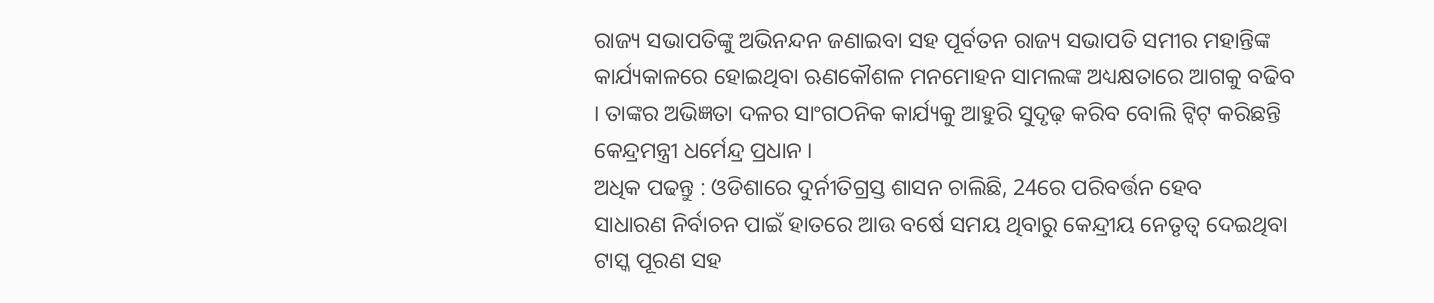ରାଜ୍ୟ ସଭାପତିଙ୍କୁ ଅଭିନନ୍ଦନ ଜଣାଇବା ସହ ପୂର୍ବତନ ରାଜ୍ୟ ସଭାପତି ସମୀର ମହାନ୍ତିଙ୍କ କାର୍ଯ୍ୟକାଳରେ ହୋଇଥିବା ଋଣକୌଶଳ ମନମୋହନ ସାମଲଙ୍କ ଅଧ୍ୟକ୍ଷତାରେ ଆଗକୁ ବଢିବ । ତାଙ୍କର ଅଭିଜ୍ଞତା ଦଳର ସାଂଗଠନିକ କାର୍ଯ୍ୟକୁ ଆହୁରି ସୁଦୃଢ଼ କରିବ ବୋଲି ଟ୍ବିଟ୍ କରିଛନ୍ତି କେନ୍ଦ୍ରମନ୍ତ୍ରୀ ଧର୍ମେନ୍ଦ୍ର ପ୍ରଧାନ ।
ଅଧିକ ପଢନ୍ତୁ : ଓଡିଶାରେ ଦୁର୍ନୀତିଗ୍ରସ୍ତ ଶାସନ ଚାଲିଛି, 24ରେ ପରିବର୍ତ୍ତନ ହେବ
ସାଧାରଣ ନିର୍ବାଚନ ପାଇଁ ହାତରେ ଆଉ ବର୍ଷେ ସମୟ ଥିବାରୁ କେନ୍ଦ୍ରୀୟ ନେତୃତ୍ବ ଦେଇଥିବା ଟାସ୍କ ପୂରଣ ସହ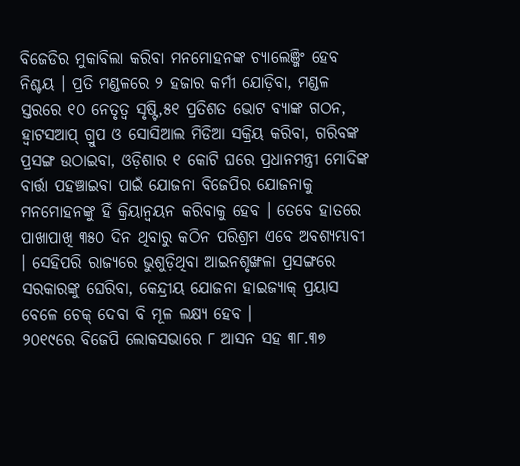ବିଜେଡିର ମୁକାବିଲା କରିବା ମନମୋହନଙ୍କ ଚ୍ୟାଲେଞ୍ଜିଂ ହେବ ନିଶ୍ଚୟ । ପ୍ରତି ମଣ୍ଡଳରେ ୨ ହଜାର କର୍ମୀ ଯୋଡ଼ିବା, ମଣ୍ଡଳ ସ୍ତରରେ ୧୦ ନେତୃତ୍ଵ ସୃଷ୍ଟି,୫୧ ପ୍ରତିଶତ ଭୋଟ ବ୍ୟାଙ୍କ ଗଠନ, ହ୍ଵାଟସଆପ୍ ଗ୍ରୁପ ଓ ସୋସିଆଲ ମିଡିଆ ସକ୍ରିୟ କରିବା, ଗରିବଙ୍କ ପ୍ରସଙ୍ଗ ଉଠାଇବା, ଓଡ଼ିଶାର ୧ କୋଟି ଘରେ ପ୍ରଧାନମନ୍ତ୍ରୀ ମୋଦିଙ୍କ ବାର୍ତ୍ତା ପହଞ୍ଚାଇବା ପାଇଁ ଯୋଜନା ବିଜେପିର ଯୋଜନାକୁ ମନମୋହନଙ୍କୁ ହିଁ କ୍ରିୟାନ୍ବୟନ କରିବାକୁ ହେବ । ତେବେ ହାତରେ ପାଖାପାଖି ୩୫୦ ଦିନ ଥିବାରୁ କଠିନ ପରିଶ୍ରମ ଏବେ ଅବଶ୍ୟମ୍ଭାବୀ । ସେହିପରି ରାଜ୍ୟରେ ଭୁଶୁଡ଼ିଥିବା ଆଇନଶୃଙ୍ଖଳା ପ୍ରସଙ୍ଗରେ ସରକାରଙ୍କୁ ଘେରିବା, କେନ୍ଦ୍ରୀୟ ଯୋଜନା ହାଇଜ୍ୟାକ୍ ପ୍ରୟାସ ବେଳେ ଚେକ୍ ଦେବା ବି ମୂଳ ଲକ୍ଷ୍ୟ ହେବ ।
୨୦୧୯ରେ ବିଜେପି ଲୋକସଭାରେ ୮ ଆସନ ସହ ୩୮.୩୭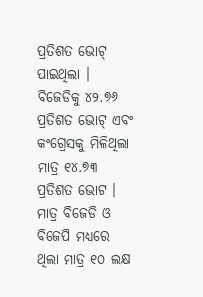ପ୍ରତିଶତ ଭୋଟ୍ ପାଇଥିଲା । ବିଜେଡିକୁ ୪୨.୭୬ ପ୍ରତିଶତ ଭୋଟ୍ ଏବଂ କଂଗ୍ରେସକୁ ମିଳିଥିଲା ମାତ୍ର ୧୪.୭୩ ପ୍ରତିଶତ ଭୋଟ । ମାତ୍ର ବିଜେଡି ଓ ବିଜେପି ମଧ୍ୟରେ ଥିଲା ମାତ୍ର ୧୦ ଲକ୍ଷ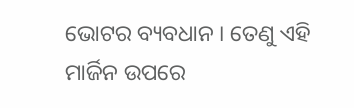ଭୋଟର ବ୍ୟବଧାନ । ତେଣୁ ଏହି ମାର୍ଜିନ ଉପରେ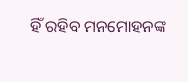ହିଁ ରହିବ ମନମୋହନଙ୍କ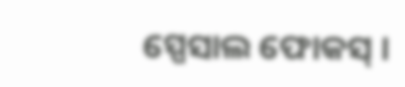ସ୍ପେସାଲ ଫୋକସ୍ ।